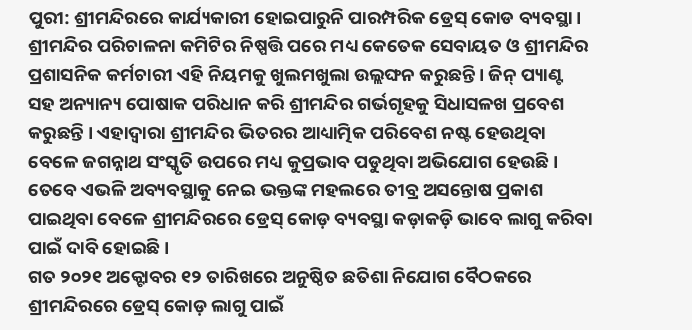ପୁରୀ: ଶ୍ରୀମନ୍ଦିରରେ କାର୍ଯ୍ୟକାରୀ ହୋଇପାରୁନି ପାରମ୍ପରିକ ଡ୍ରେସ୍ କୋଡ ବ୍ୟବସ୍ଥା । ଶ୍ରୀମନ୍ଦିର ପରିଚାଳନା କମିଟିର ନିଷ୍ପତ୍ତି ପରେ ମଧ୍ୟ କେତେକ ସେବାୟତ ଓ ଶ୍ରୀମନ୍ଦିର ପ୍ରଶାସନିକ କର୍ମଚାରୀ ଏହି ନିୟମକୁ ଖୁଲମଖୁଲା ଉଲ୍ଲଙ୍ଘନ କରୁଛନ୍ତି । ଜିନ୍ ପ୍ୟାଣ୍ଟ ସହ ଅନ୍ୟାନ୍ୟ ପୋଷାକ ପରିଧାନ କରି ଶ୍ରୀମନ୍ଦିର ଗର୍ଭଗୃହକୁ ସିଧାସଳଖ ପ୍ରବେଶ କରୁଛନ୍ତି । ଏହାଦ୍ବାରା ଶ୍ରୀମନ୍ଦିର ଭିତରର ଆଧ୍ୟାତ୍ମିକ ପରିବେଶ ନଷ୍ଟ ହେଉଥିବା ବେଳେ ଜଗନ୍ନାଥ ସଂସ୍କୃତି ଉପରେ ମଧ୍ୟ କୁପ୍ରଭାବ ପଡୁଥିବା ଅଭିଯୋଗ ହେଉଛି । ତେବେ ଏଭଳି ଅବ୍ୟବସ୍ଥାକୁ ନେଇ ଭକ୍ତଙ୍କ ମହଲରେ ତୀବ୍ର ଅସନ୍ତୋଷ ପ୍ରକାଶ ପାଇଥିବା ବେଳେ ଶ୍ରୀମନ୍ଦିରରେ ଡ୍ରେସ୍ କୋଡ଼ ବ୍ୟବସ୍ଥା କଡ଼ାକଡ଼ି ଭାବେ ଲାଗୁ କରିବା ପାଇଁ ଦାବି ହୋଇଛି ।
ଗତ ୨୦୨୧ ଅକ୍ଟୋବର ୧୨ ତାରିଖରେ ଅନୁଷ୍ଠିତ ଛତିଶା ନିଯୋଗ ବୈଠକରେ ଶ୍ରୀମନ୍ଦିରରେ ଡ୍ରେସ୍ କୋଡ଼ ଲାଗୁ ପାଇଁ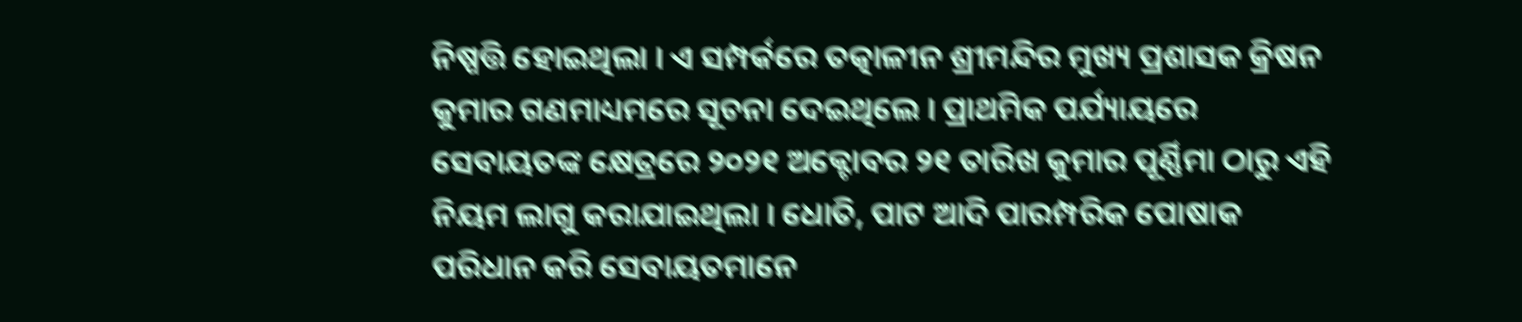ନିଷ୍ପତ୍ତି ହୋଇଥିଲା । ଏ ସମ୍ପର୍କରେ ତତ୍କାଳୀନ ଶ୍ରୀମନ୍ଦିର ମୁଖ୍ୟ ପ୍ରଶାସକ କ୍ରିଷନ କୁମାର ଗଣମାଧ୍ୟମରେ ସୂଚନା ଦେଇଥିଲେ । ପ୍ରାଥମିକ ପର୍ଯ୍ୟାୟରେ ସେବାୟତଙ୍କ କ୍ଷେତ୍ରରେ ୨୦୨୧ ଅକ୍ଟୋବର ୨୧ ତାରିଖ କୁମାର ପୂର୍ଣ୍ଣିମା ଠାରୁ ଏହି ନିୟମ ଲାଗୁ କରାଯାଇଥିଲା । ଧୋତି, ପାଟ ଆଦି ପାରମ୍ପରିକ ପୋଷାକ ପରିଧାନ କରି ସେବାୟତମାନେ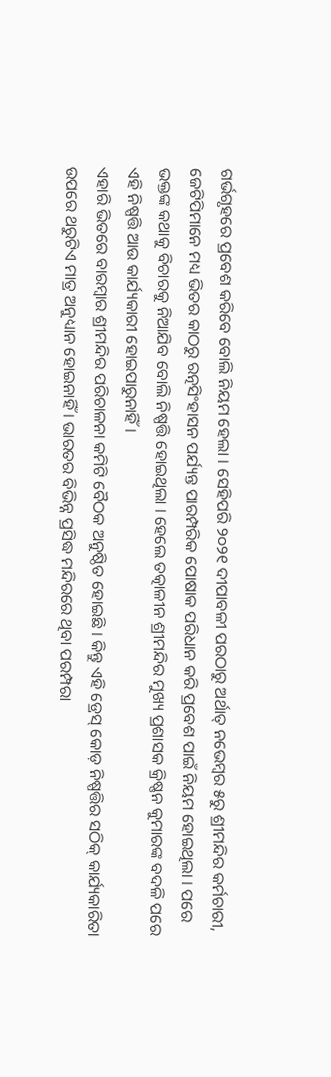ଗର୍ଭଗୃହରେ ପ୍ରବେଶ କରିବେ ବୋଲି ନିୟମ ହେଲା । ସେହିପରି ୨୦୨୧ ଦୀପାବଳୀ ପରଠାରୁ ଅର୍ଥାତ୍ ନଭେମ୍ବର ୫ରୁ ଶ୍ରୀମନ୍ଦିର କର୍ମଚାରୀ, ଜେଟିପିମାନେ ମଧ୍ୟ ଭିତର କାଠରୁ ରତ୍ନସିଂହାସନ ପର୍ଯ୍ୟନ୍ତ ପାରମ୍ପରିକ ପୋଷାକ ପରିଧାନ କରି ପ୍ରବେଶ ପାଇଁ ନିୟମ ହୋଇଥିଲା । ପରେ ଭକ୍ତଙ୍କ କଥାକୁ ବିଚାରକୁ ନିଆଯିବ ବୋଲି ନିଷ୍ପତ୍ତି ହୋଇଥିଲା । ହେଲେ ତତ୍କାଳୀନ ଶ୍ରୀମନ୍ଦିର ମୁଖ୍ୟ ପ୍ରଶାସକ କ୍ରିଷ୍ଣନ କୁମାରଙ୍କ ବଦଳି ପରେ ଏହି ନିଷ୍ପତ୍ତି ଆଉ କାର୍ଯ୍ୟକାରୀ ହୋଇପାରୁନାହିଁ ।
ଏହାରି ଭିତରେ ବାରମ୍ବାର ଶ୍ରୀମନ୍ଦିର ପରିଚାଳନା କମିଟି ବୈଠକ ଅନୁଷ୍ଠିତ ହୋଇଛି । କିନ୍ତୁ ଏହି ଡ୍ରେସ୍ କୋଡ଼ ନିଷ୍ପତ୍ତିର ସଠିକ୍ କାର୍ଯ୍ୟକାରିତା ଉପରେ ଥରୁଟିଏ ମାତ୍ର ଅନୁଧ୍ୟାନ ହୋଇନାହିଁ । ଭାରତର ବିଭିନ୍ନ ପ୍ରସିଦ୍ଧ ମନ୍ଦିରରେ ଥିବା ପରମ୍ପରା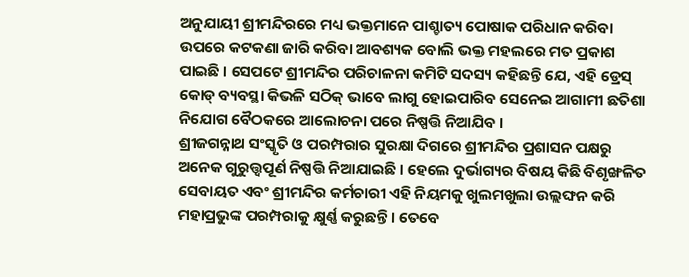ଅନୁଯାୟୀ ଶ୍ରୀମନ୍ଦିରରେ ମଧ୍ୟ ଭକ୍ତମାନେ ପାଶ୍ଚାତ୍ୟ ପୋଷାକ ପରିଧାନ କରିବା ଉପରେ କଟକଣା ଜାରି କରିବା ଆବଶ୍ୟକ ବୋଲି ଭକ୍ତ ମହଲରେ ମତ ପ୍ରକାଶ ପାଇଛି । ସେପଟେ ଶ୍ରୀମନ୍ଦିର ପରିଚାଳନା କମିଟି ସଦସ୍ୟ କହିଛନ୍ତି ଯେ, ଏହି ଡ୍ରେସ୍ କୋଡ୍ ବ୍ୟବସ୍ଥା କିଭଳି ସଠିକ୍ ଭାବେ ଲାଗୁ ହୋଇପାରିବ ସେନେଇ ଆଗାମୀ ଛତିଶା ନିଯୋଗ ବୈଠକରେ ଆଲୋଚନା ପରେ ନିଷ୍ପତ୍ତି ନିଆଯିବ ।
ଶ୍ରୀଜଗନ୍ନାଥ ସଂସ୍କୃତି ଓ ପରମ୍ପରାର ସୁରକ୍ଷା ଦିଗରେ ଶ୍ରୀମନ୍ଦିର ପ୍ରଶାସନ ପକ୍ଷରୁ ଅନେକ ଗୁରୁତ୍ତ୍ୱପୂର୍ଣ ନିଷ୍ପତ୍ତି ନିଆଯାଇଛି । ହେଲେ ଦୁର୍ଭାଗ୍ୟର ବିଷୟ କିଛି ବିଶୃଙ୍ଖଳିତ ସେବାୟତ ଏବଂ ଶ୍ରୀମନ୍ଦିର କର୍ମଚାରୀ ଏହି ନିୟମକୁ ଖୁଲମଖୁଲା ଉଲ୍ଲଙ୍ଘନ କରି ମହାପ୍ରଭୁଙ୍କ ପରମ୍ପରାକୁ କ୍ଷୁର୍ଣ୍ଣ କରୁଛନ୍ତି । ତେବେ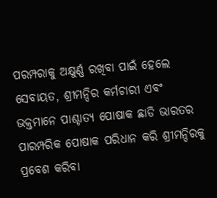ପରମ୍ପରାକୁ ଅକ୍ଷୁର୍ଣ୍ଣ ରଖିବା ପାଇଁ ହେଲେ ସେବାୟତ, ଶ୍ରୀମନ୍ଦିର କର୍ମଚାରୀ ଏବଂ ଭକ୍ତମାନେ ପାଶ୍ଚାତ୍ୟ ପୋଷାକ ଛାଡି ଭାରତର ପାରମ୍ପରିକ ପୋଷାକ ପରିଧାନ କରି ଶ୍ରୀମନ୍ଦିରକୁ ପ୍ରବେଶ କରିବା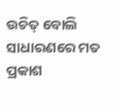ଉଚିତ୍ ବୋଲି ସାଧାରଣରେ ମତ ପ୍ରକାଶ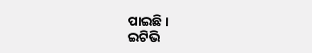ପାଇଛି ।
ଇଟିଭି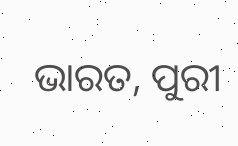ଭାରତ, ପୁରୀ